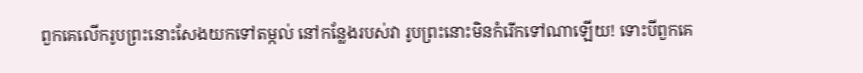ពួកគេលើករូបព្រះនោះសែងយកទៅតម្កល់ នៅកន្លែងរបស់វា រូបព្រះនោះមិនកំរើកទៅណាឡើយ! ទោះបីពួកគេ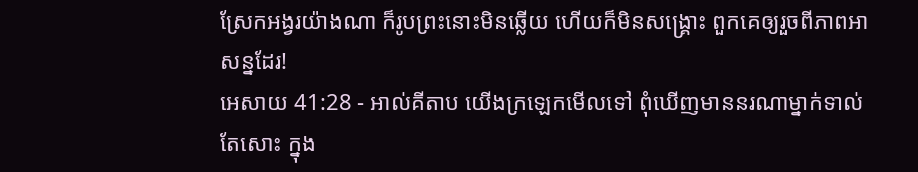ស្រែកអង្វរយ៉ាងណា ក៏រូបព្រះនោះមិនឆ្លើយ ហើយក៏មិនសង្គ្រោះ ពួកគេឲ្យរួចពីភាពអាសន្នដែរ!
អេសាយ 41:28 - អាល់គីតាប យើងក្រឡេកមើលទៅ ពុំឃើញមាននរណាម្នាក់ទាល់តែសោះ ក្នុង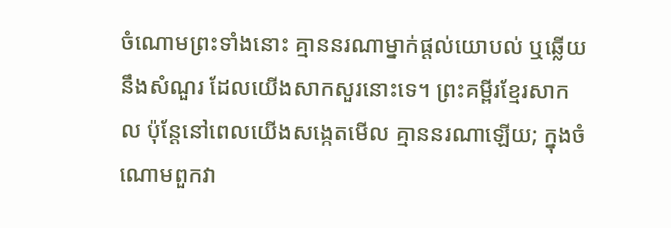ចំណោមព្រះទាំងនោះ គ្មាននរណាម្នាក់ផ្ដល់យោបល់ ឬឆ្លើយនឹងសំណួរ ដែលយើងសាកសួរនោះទេ។ ព្រះគម្ពីរខ្មែរសាកល ប៉ុន្តែនៅពេលយើងសង្កេតមើល គ្មាននរណាឡើយ; ក្នុងចំណោមពួកវា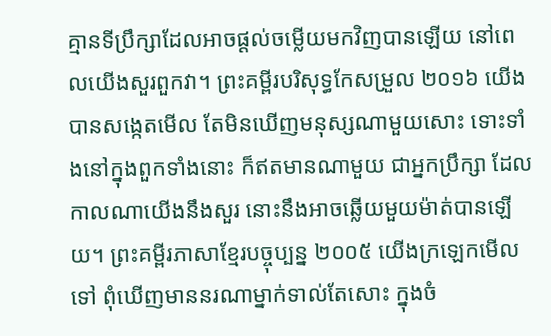គ្មានទីប្រឹក្សាដែលអាចផ្ដល់ចម្លើយមកវិញបានឡើយ នៅពេលយើងសួរពួកវា។ ព្រះគម្ពីរបរិសុទ្ធកែសម្រួល ២០១៦ យើងបានសង្កេតមើល តែមិនឃើញមនុស្សណាមួយសោះ ទោះទាំងនៅក្នុងពួកទាំងនោះ ក៏ឥតមានណាមួយ ជាអ្នកប្រឹក្សា ដែលកាលណាយើងនឹងសួរ នោះនឹងអាចឆ្លើយមួយម៉ាត់បានឡើយ។ ព្រះគម្ពីរភាសាខ្មែរបច្ចុប្បន្ន ២០០៥ យើងក្រឡេកមើលទៅ ពុំឃើញមាននរណាម្នាក់ទាល់តែសោះ ក្នុងចំ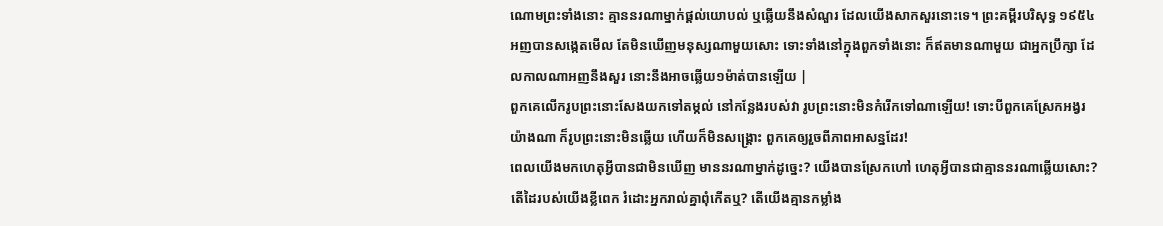ណោមព្រះទាំងនោះ គ្មាននរណាម្នាក់ផ្ដល់យោបល់ ឬឆ្លើយនឹងសំណួរ ដែលយើងសាកសួរនោះទេ។ ព្រះគម្ពីរបរិសុទ្ធ ១៩៥៤ អញបានសង្កេតមើល តែមិនឃើញមនុស្សណាមួយសោះ ទោះទាំងនៅក្នុងពួកទាំងនោះ ក៏ឥតមានណាមួយ ជាអ្នកប្រឹក្សា ដែលកាលណាអញនឹងសួរ នោះនឹងអាចឆ្លើយ១ម៉ាត់បានឡើយ |
ពួកគេលើករូបព្រះនោះសែងយកទៅតម្កល់ នៅកន្លែងរបស់វា រូបព្រះនោះមិនកំរើកទៅណាឡើយ! ទោះបីពួកគេស្រែកអង្វរយ៉ាងណា ក៏រូបព្រះនោះមិនឆ្លើយ ហើយក៏មិនសង្គ្រោះ ពួកគេឲ្យរួចពីភាពអាសន្នដែរ!
ពេលយើងមកហេតុអ្វីបានជាមិនឃើញ មាននរណាម្នាក់ដូច្នេះ? យើងបានស្រែកហៅ ហេតុអ្វីបានជាគ្មាននរណាឆ្លើយសោះ? តើដៃរបស់យើងខ្លីពេក រំដោះអ្នករាល់គ្នាពុំកើតឬ? តើយើងគ្មានកម្លាំង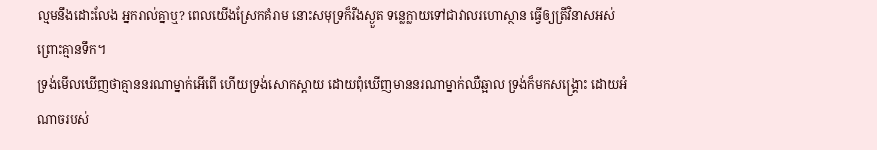ល្មមនឹងដោះលែង អ្នករាល់គ្នាឬ? ពេលយើងស្រែកគំរាម នោះសមុទ្រក៏រីងស្ងួត ទន្លេក្លាយទៅជាវាលរហោស្ថាន ធ្វើឲ្យត្រីវិនាសអស់ព្រោះគ្មានទឹក។
ទ្រង់មើលឃើញថាគ្មាននរណាម្នាក់អើពើ ហើយទ្រង់សោកស្ដាយ ដោយពុំឃើញមាននរណាម្នាក់ឈឺឆ្អាល ទ្រង់ក៏មកសង្គ្រោះ ដោយអំណាចរបស់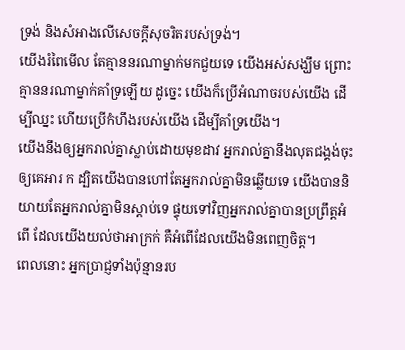ទ្រង់ និងសំអាងលើសេចក្ដីសុចរិតរបស់ទ្រង់។
យើងរំពៃមើល តែគ្មាននរណាម្នាក់មកជួយទេ យើងអស់សង្ឃឹម ព្រោះគ្មាននរណាម្នាក់គាំទ្រឡើយ ដូច្នេះ យើងក៏ប្រើអំណាចរបស់យើង ដើម្បីឈ្នះ ហើយប្រើកំហឹងរបស់យើង ដើម្បីគាំទ្រយើង។
យើងនឹងឲ្យអ្នករាល់គ្នាស្លាប់ដោយមុខដាវ អ្នករាល់គ្នានឹងលុតជង្គង់ចុះឲ្យគេអារ ក ដ្បិតយើងបានហៅតែអ្នករាល់គ្នាមិនឆ្លើយទេ យើងបាននិយាយតែអ្នករាល់គ្នាមិនស្ដាប់ទេ ផ្ទុយទៅវិញអ្នករាល់គ្នាបានប្រព្រឹត្តអំពើ ដែលយើងយល់ថាអាក្រក់ គឺអំពើដែលយើងមិនពេញចិត្ត។
ពេលនោះ អ្នកប្រាជ្ញទាំងប៉ុន្មានរប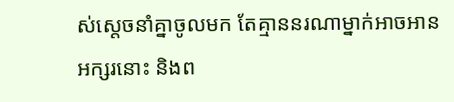ស់ស្ដេចនាំគ្នាចូលមក តែគ្មាននរណាម្នាក់អាចអានអក្សរនោះ និងព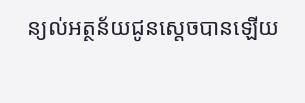ន្យល់អត្ថន័យជូនស្តេចបានឡើយ